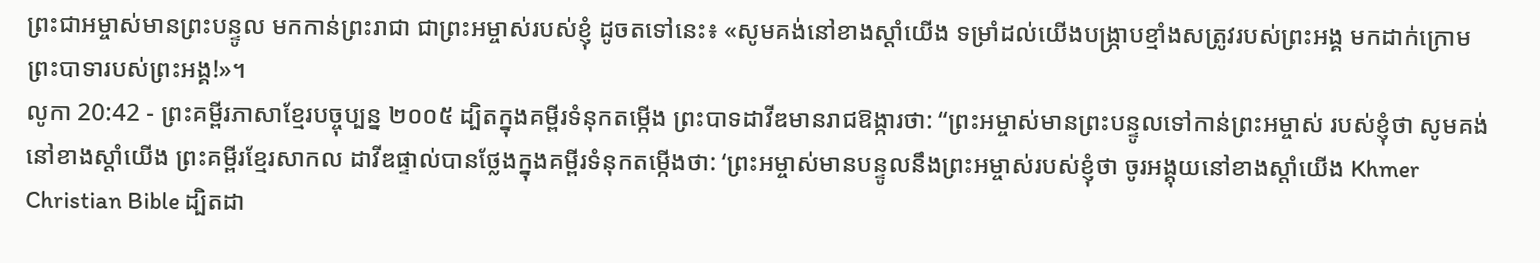ព្រះជាអម្ចាស់មានព្រះបន្ទូល មកកាន់ព្រះរាជា ជាព្រះអម្ចាស់របស់ខ្ញុំ ដូចតទៅនេះ៖ «សូមគង់នៅខាងស្ដាំយើង ទម្រាំដល់យើងបង្ក្រាបខ្មាំងសត្រូវរបស់ព្រះអង្គ មកដាក់ក្រោមព្រះបាទារបស់ព្រះអង្គ!»។
លូកា 20:42 - ព្រះគម្ពីរភាសាខ្មែរបច្ចុប្បន្ន ២០០៥ ដ្បិតក្នុងគម្ពីរទំនុកតម្កើង ព្រះបាទដាវីឌមានរាជឱង្ការថា: “ព្រះអម្ចាស់មានព្រះបន្ទូលទៅកាន់ព្រះអម្ចាស់ របស់ខ្ញុំថា សូមគង់នៅខាងស្ដាំយើង ព្រះគម្ពីរខ្មែរសាកល ដាវីឌផ្ទាល់បានថ្លែងក្នុងគម្ពីរទំនុកតម្កើងថា: ‘ព្រះអម្ចាស់មានបន្ទូលនឹងព្រះអម្ចាស់របស់ខ្ញុំថា ចូរអង្គុយនៅខាងស្ដាំយើង Khmer Christian Bible ដ្បិតដា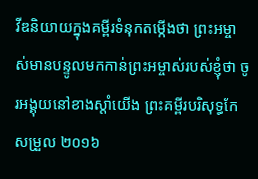វីឌនិយាយក្នុងគម្ពីរទំនុកតម្កើងថា ព្រះអម្ចាស់មានបន្ទូលមកកាន់ព្រះអម្ចាស់របស់ខ្ញុំថា ចូរអង្គុយនៅខាងស្ដាំយើង ព្រះគម្ពីរបរិសុទ្ធកែសម្រួល ២០១៦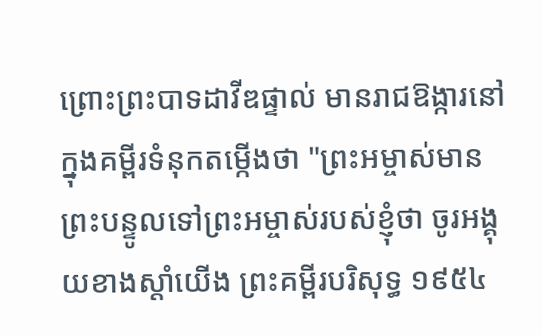ព្រោះព្រះបាទដាវីឌផ្ទាល់ មានរាជឱង្ការនៅក្នុងគម្ពីរទំនុកតម្កើងថា "ព្រះអម្ចាស់មានព្រះបន្ទូលទៅព្រះអម្ចាស់របស់ខ្ញុំថា ចូរអង្គុយខាងស្តាំយើង ព្រះគម្ពីរបរិសុទ្ធ ១៩៥៤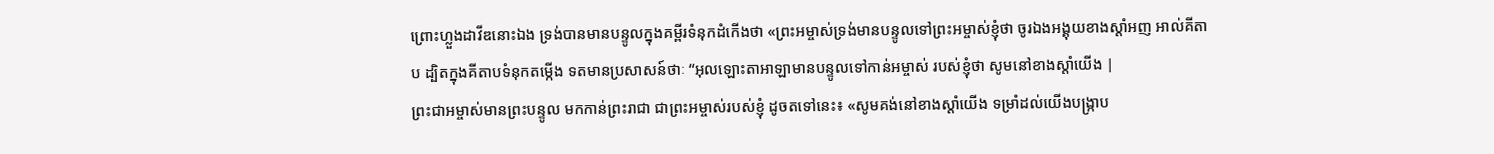ព្រោះហ្លួងដាវីឌនោះឯង ទ្រង់បានមានបន្ទូលក្នុងគម្ពីរទំនុកដំកើងថា «ព្រះអម្ចាស់ទ្រង់មានបន្ទូលទៅព្រះអម្ចាស់ខ្ញុំថា ចូរឯងអង្គុយខាងស្តាំអញ អាល់គីតាប ដ្បិតក្នុងគីតាបទំនុកតម្កើង ទតមានប្រសាសន៍ថាៈ “អុលឡោះតាអាឡាមានបន្ទូលទៅកាន់អម្ចាស់ របស់ខ្ញុំថា សូមនៅខាងស្ដាំយើង |
ព្រះជាអម្ចាស់មានព្រះបន្ទូល មកកាន់ព្រះរាជា ជាព្រះអម្ចាស់របស់ខ្ញុំ ដូចតទៅនេះ៖ «សូមគង់នៅខាងស្ដាំយើង ទម្រាំដល់យើងបង្ក្រាប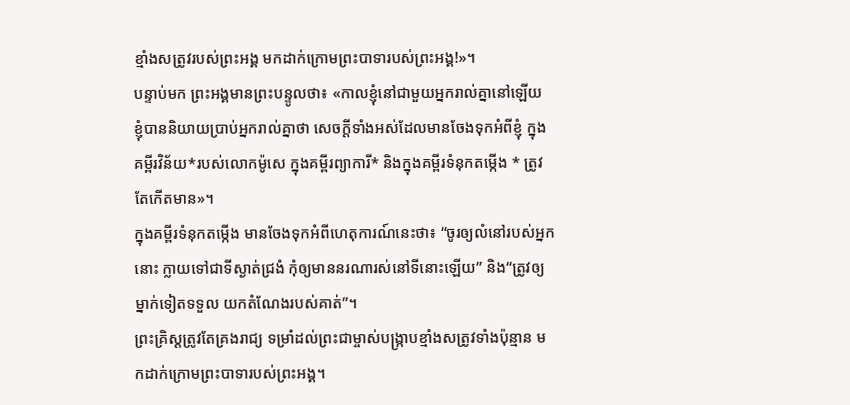ខ្មាំងសត្រូវរបស់ព្រះអង្គ មកដាក់ក្រោមព្រះបាទារបស់ព្រះអង្គ!»។
បន្ទាប់មក ព្រះអង្គមានព្រះបន្ទូលថា៖ «កាលខ្ញុំនៅជាមួយអ្នករាល់គ្នានៅឡើយ ខ្ញុំបាននិយាយប្រាប់អ្នករាល់គ្នាថា សេចក្ដីទាំងអស់ដែលមានចែងទុកអំពីខ្ញុំ ក្នុងគម្ពីរវិន័យ*របស់លោកម៉ូសេ ក្នុងគម្ពីរព្យាការី* និងក្នុងគម្ពីរទំនុកតម្កើង * ត្រូវតែកើតមាន»។
ក្នុងគម្ពីរទំនុកតម្កើង មានចែងទុកអំពីហេតុការណ៍នេះថា៖ “ចូរឲ្យលំនៅរបស់អ្នកនោះ ក្លាយទៅជាទីស្ងាត់ជ្រងំ កុំឲ្យមាននរណារស់នៅទីនោះឡើយ” និង“ត្រូវឲ្យម្នាក់ទៀតទទួល យកតំណែងរបស់គាត់”។
ព្រះគ្រិស្តត្រូវតែគ្រងរាជ្យ ទម្រាំដល់ព្រះជាម្ចាស់បង្ក្រាបខ្មាំងសត្រូវទាំងប៉ុន្មាន មកដាក់ក្រោមព្រះបាទារបស់ព្រះអង្គ។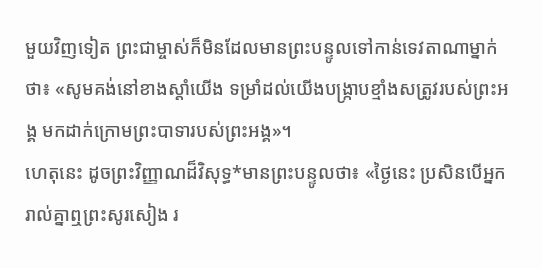មួយវិញទៀត ព្រះជាម្ចាស់ក៏មិនដែលមានព្រះបន្ទូលទៅកាន់ទេវតាណាម្នាក់ថា៖ «សូមគង់នៅខាងស្ដាំយើង ទម្រាំដល់យើងបង្ក្រាបខ្មាំងសត្រូវរបស់ព្រះអង្គ មកដាក់ក្រោមព្រះបាទារបស់ព្រះអង្គ»។
ហេតុនេះ ដូចព្រះវិញ្ញាណដ៏វិសុទ្ធ*មានព្រះបន្ទូលថា៖ «ថ្ងៃនេះ ប្រសិនបើអ្នករាល់គ្នាឮព្រះសូរសៀង រ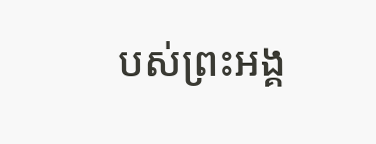បស់ព្រះអង្គ